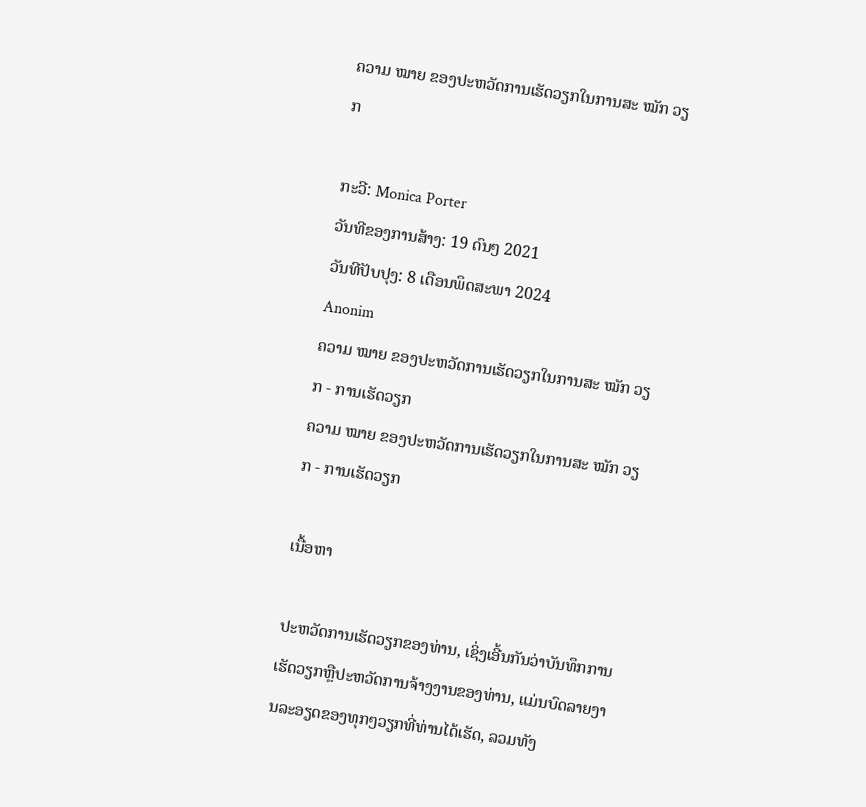ຄວາມ ໝາຍ ຂອງປະຫວັດການເຮັດວຽກໃນການສະ ໝັກ ວຽກ

ກະວີ: Monica Porter
ວັນທີຂອງການສ້າງ: 19 ດົນໆ 2021
ວັນທີປັບປຸງ: 8 ເດືອນພຶດສະພາ 2024
Anonim
ຄວາມ ໝາຍ ຂອງປະຫວັດການເຮັດວຽກໃນການສະ ໝັກ ວຽກ - ການເຮັດວຽກ
ຄວາມ ໝາຍ ຂອງປະຫວັດການເຮັດວຽກໃນການສະ ໝັກ ວຽກ - ການເຮັດວຽກ

ເນື້ອຫາ

ປະຫວັດການເຮັດວຽກຂອງທ່ານ, ເຊິ່ງເອີ້ນກັນວ່າບັນທຶກການເຮັດວຽກຫຼືປະຫວັດການຈ້າງງານຂອງທ່ານ, ແມ່ນບົດລາຍງານລະອຽດຂອງທຸກໆວຽກທີ່ທ່ານໄດ້ເຮັດ, ລວມທັງ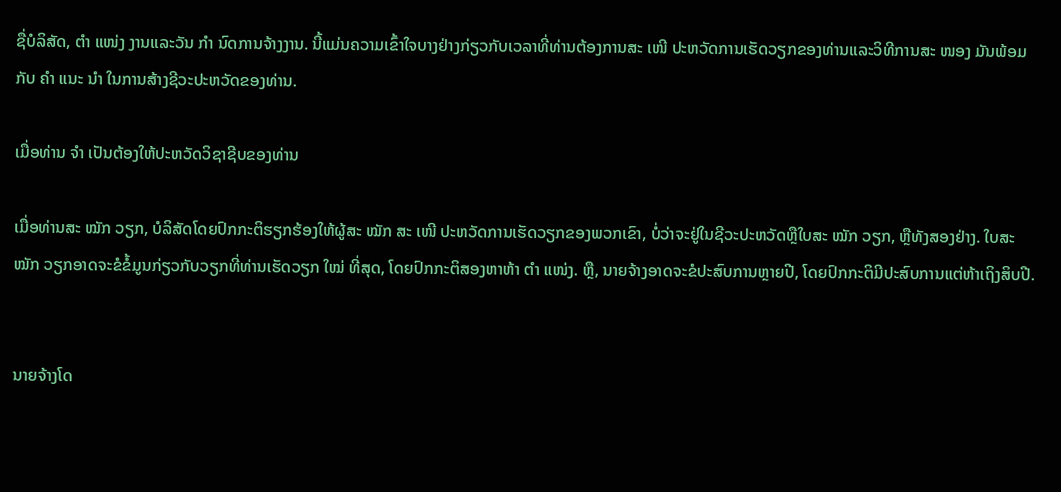ຊື່ບໍລິສັດ, ຕຳ ແໜ່ງ ງານແລະວັນ ກຳ ນົດການຈ້າງງານ. ນີ້ແມ່ນຄວາມເຂົ້າໃຈບາງຢ່າງກ່ຽວກັບເວລາທີ່ທ່ານຕ້ອງການສະ ເໜີ ປະຫວັດການເຮັດວຽກຂອງທ່ານແລະວິທີການສະ ໜອງ ມັນພ້ອມກັບ ຄຳ ແນະ ນຳ ໃນການສ້າງຊີວະປະຫວັດຂອງທ່ານ.

ເມື່ອທ່ານ ຈຳ ເປັນຕ້ອງໃຫ້ປະຫວັດວິຊາຊີບຂອງທ່ານ

ເມື່ອທ່ານສະ ໝັກ ວຽກ, ບໍລິສັດໂດຍປົກກະຕິຮຽກຮ້ອງໃຫ້ຜູ້ສະ ໝັກ ສະ ເໜີ ປະຫວັດການເຮັດວຽກຂອງພວກເຂົາ, ບໍ່ວ່າຈະຢູ່ໃນຊີວະປະຫວັດຫຼືໃບສະ ໝັກ ວຽກ, ຫຼືທັງສອງຢ່າງ. ໃບສະ ໝັກ ວຽກອາດຈະຂໍຂໍ້ມູນກ່ຽວກັບວຽກທີ່ທ່ານເຮັດວຽກ ໃໝ່ ທີ່ສຸດ, ໂດຍປົກກະຕິສອງຫາຫ້າ ຕຳ ແໜ່ງ. ຫຼື, ນາຍຈ້າງອາດຈະຂໍປະສົບການຫຼາຍປີ, ໂດຍປົກກະຕິມີປະສົບການແຕ່ຫ້າເຖິງສິບປີ.


ນາຍຈ້າງໂດ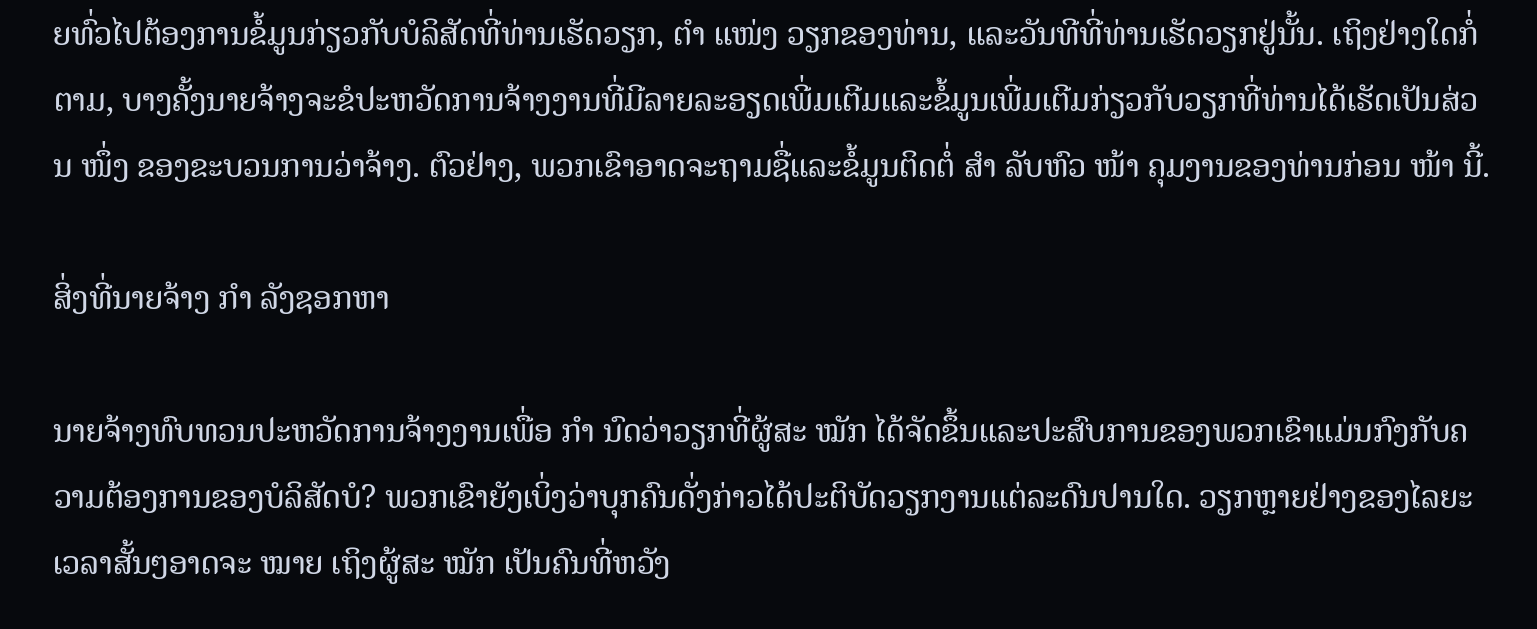ຍທົ່ວໄປຕ້ອງການຂໍ້ມູນກ່ຽວກັບບໍລິສັດທີ່ທ່ານເຮັດວຽກ, ຕຳ ແໜ່ງ ວຽກຂອງທ່ານ, ແລະວັນທີທີ່ທ່ານເຮັດວຽກຢູ່ນັ້ນ. ເຖິງຢ່າງໃດກໍ່ຕາມ, ບາງຄັ້ງນາຍຈ້າງຈະຂໍປະຫວັດການຈ້າງງານທີ່ມີລາຍລະອຽດເພີ່ມເຕີມແລະຂໍ້ມູນເພີ່ມເຕີມກ່ຽວກັບວຽກທີ່ທ່ານໄດ້ເຮັດເປັນສ່ວນ ໜຶ່ງ ຂອງຂະບວນການວ່າຈ້າງ. ຕົວຢ່າງ, ພວກເຂົາອາດຈະຖາມຊື່ແລະຂໍ້ມູນຕິດຕໍ່ ສຳ ລັບຫົວ ໜ້າ ຄຸມງານຂອງທ່ານກ່ອນ ໜ້າ ນີ້.

ສິ່ງທີ່ນາຍຈ້າງ ກຳ ລັງຊອກຫາ

ນາຍຈ້າງທົບທວນປະຫວັດການຈ້າງງານເພື່ອ ກຳ ນົດວ່າວຽກທີ່ຜູ້ສະ ໝັກ ໄດ້ຈັດຂຶ້ນແລະປະສົບການຂອງພວກເຂົາແມ່ນກົງກັບຄວາມຕ້ອງການຂອງບໍລິສັດບໍ? ພວກເຂົາຍັງເບິ່ງວ່າບຸກຄົນດັ່ງກ່າວໄດ້ປະຕິບັດວຽກງານແຕ່ລະດົນປານໃດ. ວຽກຫຼາຍຢ່າງຂອງໄລຍະເວລາສັ້ນໆອາດຈະ ໝາຍ ເຖິງຜູ້ສະ ໝັກ ເປັນຄົນທີ່ຫວັງ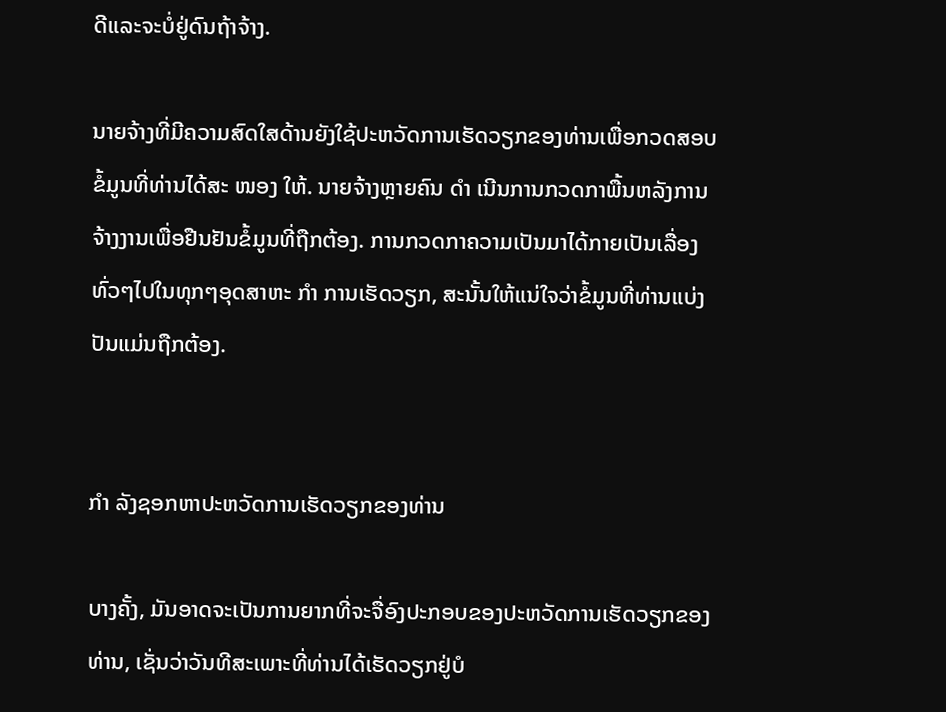ດີແລະຈະບໍ່ຢູ່ດົນຖ້າຈ້າງ.

ນາຍຈ້າງທີ່ມີຄວາມສົດໃສດ້ານຍັງໃຊ້ປະຫວັດການເຮັດວຽກຂອງທ່ານເພື່ອກວດສອບຂໍ້ມູນທີ່ທ່ານໄດ້ສະ ໜອງ ໃຫ້. ນາຍຈ້າງຫຼາຍຄົນ ດຳ ເນີນການກວດກາພື້ນຫລັງການຈ້າງງານເພື່ອຢືນຢັນຂໍ້ມູນທີ່ຖືກຕ້ອງ. ການກວດກາຄວາມເປັນມາໄດ້ກາຍເປັນເລື່ອງທົ່ວໆໄປໃນທຸກໆອຸດສາຫະ ກຳ ການເຮັດວຽກ, ສະນັ້ນໃຫ້ແນ່ໃຈວ່າຂໍ້ມູນທີ່ທ່ານແບ່ງປັນແມ່ນຖືກຕ້ອງ.


ກຳ ລັງຊອກຫາປະຫວັດການເຮັດວຽກຂອງທ່ານ

ບາງຄັ້ງ, ມັນອາດຈະເປັນການຍາກທີ່ຈະຈື່ອົງປະກອບຂອງປະຫວັດການເຮັດວຽກຂອງທ່ານ, ເຊັ່ນວ່າວັນທີສະເພາະທີ່ທ່ານໄດ້ເຮັດວຽກຢູ່ບໍ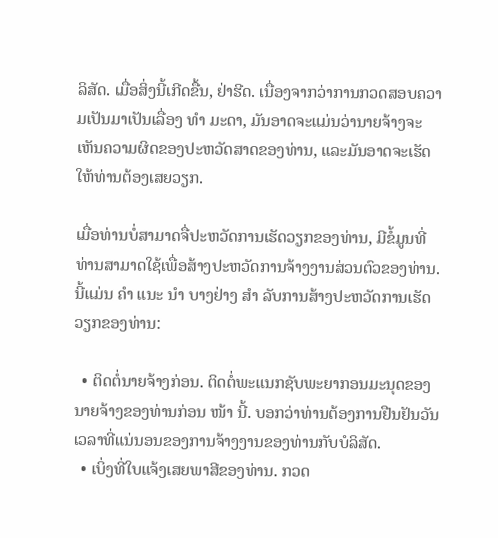ລິສັດ. ເມື່ອສິ່ງນີ້ເກີດຂື້ນ, ຢ່າຮີດ. ເນື່ອງຈາກວ່າການກວດສອບຄວາມເປັນມາເປັນເລື່ອງ ທຳ ມະດາ, ມັນອາດຈະແມ່ນວ່ານາຍຈ້າງຈະເຫັນຄວາມຜິດຂອງປະຫວັດສາດຂອງທ່ານ, ແລະມັນອາດຈະເຮັດໃຫ້ທ່ານຕ້ອງເສຍວຽກ.

ເມື່ອທ່ານບໍ່ສາມາດຈື່ປະຫວັດການເຮັດວຽກຂອງທ່ານ, ມີຂໍ້ມູນທີ່ທ່ານສາມາດໃຊ້ເພື່ອສ້າງປະຫວັດການຈ້າງງານສ່ວນຕົວຂອງທ່ານ. ນີ້ແມ່ນ ຄຳ ແນະ ນຳ ບາງຢ່າງ ສຳ ລັບການສ້າງປະຫວັດການເຮັດວຽກຂອງທ່ານ:

  • ຕິດຕໍ່ນາຍຈ້າງກ່ອນ. ຕິດຕໍ່ພະແນກຊັບພະຍາກອນມະນຸດຂອງນາຍຈ້າງຂອງທ່ານກ່ອນ ໜ້າ ນີ້. ບອກວ່າທ່ານຕ້ອງການຢືນຢັນວັນເວລາທີ່ແນ່ນອນຂອງການຈ້າງງານຂອງທ່ານກັບບໍລິສັດ.
  • ເບິ່ງທີ່ໃບແຈ້ງເສຍພາສີຂອງທ່ານ. ກວດ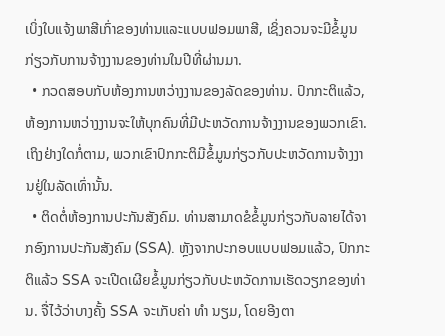ເບິ່ງໃບແຈ້ງພາສີເກົ່າຂອງທ່ານແລະແບບຟອມພາສີ, ເຊິ່ງຄວນຈະມີຂໍ້ມູນກ່ຽວກັບການຈ້າງງານຂອງທ່ານໃນປີທີ່ຜ່ານມາ.
  • ກວດສອບກັບຫ້ອງການຫວ່າງງານຂອງລັດຂອງທ່ານ. ປົກກະຕິແລ້ວ, ຫ້ອງການຫວ່າງງານຈະໃຫ້ບຸກຄົນທີ່ມີປະຫວັດການຈ້າງງານຂອງພວກເຂົາ. ເຖິງຢ່າງໃດກໍ່ຕາມ, ພວກເຂົາປົກກະຕິມີຂໍ້ມູນກ່ຽວກັບປະຫວັດການຈ້າງງານຢູ່ໃນລັດເທົ່ານັ້ນ.
  • ຕິດຕໍ່ຫ້ອງການປະກັນສັງຄົມ. ທ່ານສາມາດຂໍຂໍ້ມູນກ່ຽວກັບລາຍໄດ້ຈາກອົງການປະກັນສັງຄົມ (SSA). ຫຼັງຈາກປະກອບແບບຟອມແລ້ວ, ປົກກະຕິແລ້ວ SSA ຈະເປີດເຜີຍຂໍ້ມູນກ່ຽວກັບປະຫວັດການເຮັດວຽກຂອງທ່ານ. ຈື່ໄວ້ວ່າບາງຄັ້ງ SSA ຈະເກັບຄ່າ ທຳ ນຽມ, ໂດຍອີງຕາ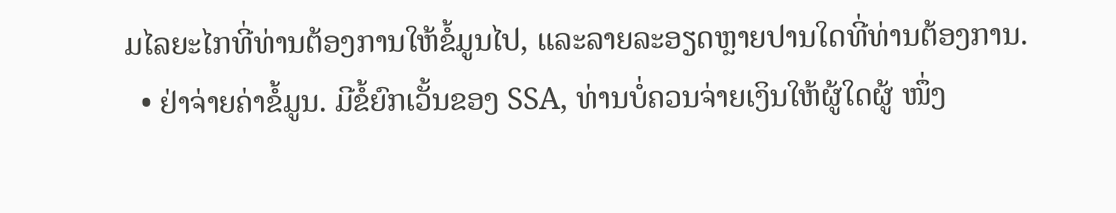ມໄລຍະໄກທີ່ທ່ານຕ້ອງການໃຫ້ຂໍ້ມູນໄປ, ແລະລາຍລະອຽດຫຼາຍປານໃດທີ່ທ່ານຕ້ອງການ.
  • ຢ່າຈ່າຍຄ່າຂໍ້ມູນ. ມີຂໍ້ຍົກເວັ້ນຂອງ SSA, ທ່ານບໍ່ຄວນຈ່າຍເງິນໃຫ້ຜູ້ໃດຜູ້ ໜຶ່ງ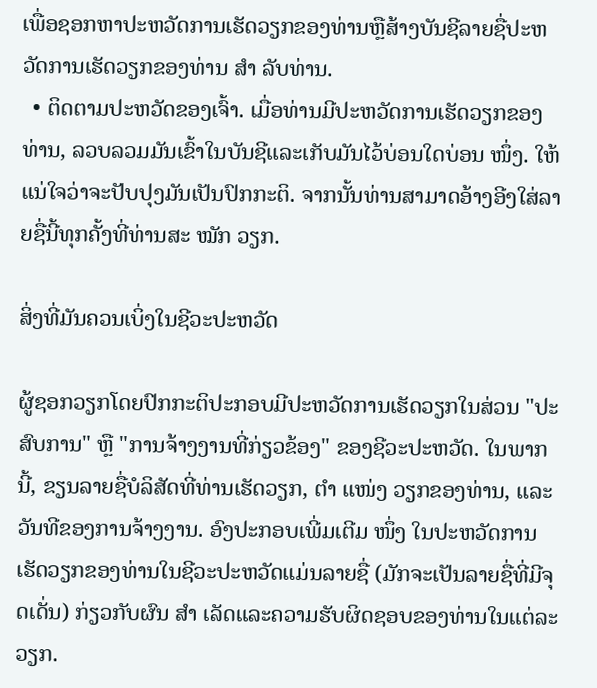ເພື່ອຊອກຫາປະຫວັດການເຮັດວຽກຂອງທ່ານຫຼືສ້າງບັນຊີລາຍຊື່ປະຫວັດການເຮັດວຽກຂອງທ່ານ ສຳ ລັບທ່ານ.
  • ຕິດຕາມປະຫວັດຂອງເຈົ້າ. ເມື່ອທ່ານມີປະຫວັດການເຮັດວຽກຂອງທ່ານ, ລວບລວມມັນເຂົ້າໃນບັນຊີແລະເກັບມັນໄວ້ບ່ອນໃດບ່ອນ ໜຶ່ງ. ໃຫ້ແນ່ໃຈວ່າຈະປັບປຸງມັນເປັນປົກກະຕິ. ຈາກນັ້ນທ່ານສາມາດອ້າງອີງໃສ່ລາຍຊື່ນີ້ທຸກຄັ້ງທີ່ທ່ານສະ ໝັກ ວຽກ.

ສິ່ງທີ່ມັນຄວນເບິ່ງໃນຊີວະປະຫວັດ

ຜູ້ຊອກວຽກໂດຍປົກກະຕິປະກອບມີປະຫວັດການເຮັດວຽກໃນສ່ວນ "ປະສົບການ" ຫຼື "ການຈ້າງງານທີ່ກ່ຽວຂ້ອງ" ຂອງຊີວະປະຫວັດ. ໃນພາກນີ້, ຂຽນລາຍຊື່ບໍລິສັດທີ່ທ່ານເຮັດວຽກ, ຕຳ ແໜ່ງ ວຽກຂອງທ່ານ, ແລະວັນທີຂອງການຈ້າງງານ. ອົງປະກອບເພີ່ມເຕີມ ໜຶ່ງ ໃນປະຫວັດການເຮັດວຽກຂອງທ່ານໃນຊີວະປະຫວັດແມ່ນລາຍຊື່ (ມັກຈະເປັນລາຍຊື່ທີ່ມີຈຸດເດັ່ນ) ກ່ຽວກັບຜົນ ສຳ ເລັດແລະຄວາມຮັບຜິດຊອບຂອງທ່ານໃນແຕ່ລະວຽກ.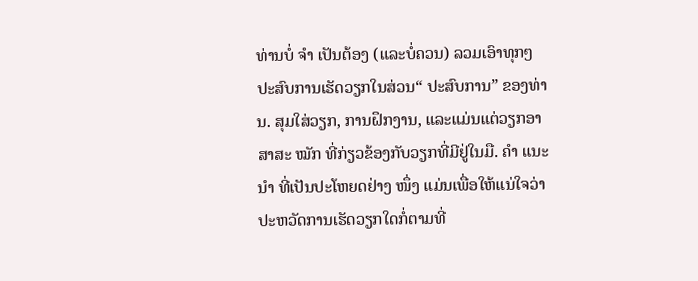ທ່ານບໍ່ ຈຳ ເປັນຕ້ອງ (ແລະບໍ່ຄວນ) ລວມເອົາທຸກໆປະສົບການເຮັດວຽກໃນສ່ວນ“ ປະສົບການ” ຂອງທ່ານ. ສຸມໃສ່ວຽກ, ການຝຶກງານ, ແລະແມ່ນແຕ່ວຽກອາສາສະ ໝັກ ທີ່ກ່ຽວຂ້ອງກັບວຽກທີ່ມີຢູ່ໃນມື. ຄຳ ແນະ ນຳ ທີ່ເປັນປະໂຫຍດຢ່າງ ໜຶ່ງ ແມ່ນເພື່ອໃຫ້ແນ່ໃຈວ່າປະຫວັດການເຮັດວຽກໃດກໍ່ຕາມທີ່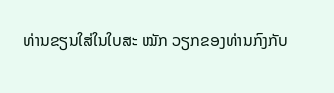ທ່ານຂຽນໃສ່ໃນໃບສະ ໝັກ ວຽກຂອງທ່ານກົງກັບ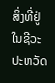ສິ່ງທີ່ຢູ່ໃນຊີວະປະຫວັດ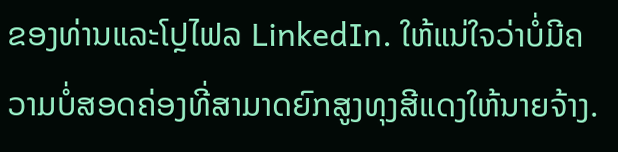ຂອງທ່ານແລະໂປຼໄຟລ LinkedIn. ໃຫ້ແນ່ໃຈວ່າບໍ່ມີຄວາມບໍ່ສອດຄ່ອງທີ່ສາມາດຍົກສູງທຸງສີແດງໃຫ້ນາຍຈ້າງ.